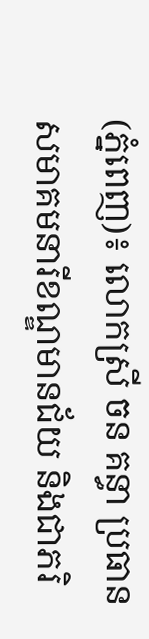(ភ្នំពេញ)៖ លោកស្រី ចន គន្ធា ប្រធានសមាគមនារីខណ្ឌមានជ័យ និងជាភរិ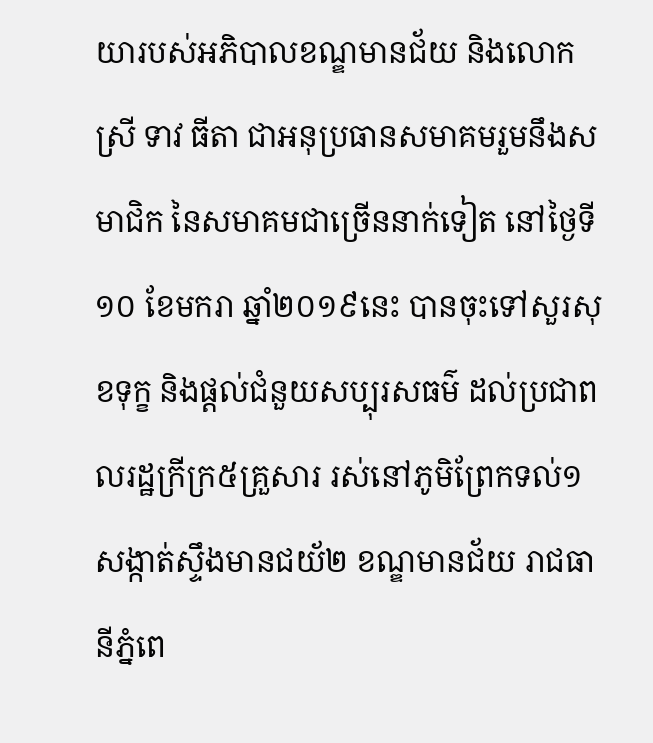យារបស់អភិបាលខណ្ឌមានជ័យ និងលោកស្រី ទាវ ធីតា ជាអនុប្រធានសមាគមរួមនឹងសមាជិក នៃសមាគមជាច្រើននាក់ទៀត នៅថ្ងៃទី១០ ខែមករា ឆ្នាំ២០១៩នេះ បានចុះទៅសួរសុខទុក្ខ និងផ្តល់ជំនួយសប្បុរសធម៌ ដល់ប្រជាពលរដ្ឋក្រីក្រ៥គ្រួសារ រស់នៅភូមិព្រែកទល់១ សង្កាត់ស្ទឹងមានជយ័២ ខណ្ឌមានជ័យ រាជធានីភ្នំពេ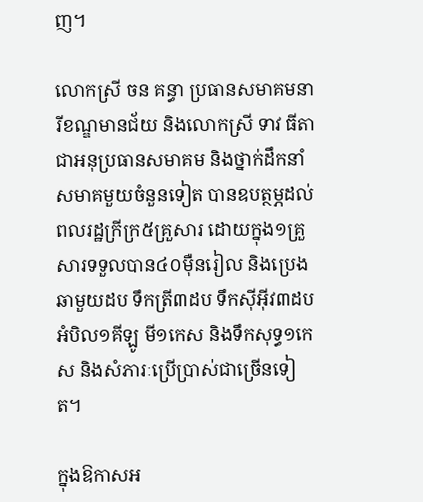ញ។

លោកស្រី ចន គន្ធា ប្រធានសមាគមនារីខណ្ឌមានជ័យ និងលោកស្រី ទាវ ធីតា ជាអនុប្រធានសមាគម និងថ្នាក់ដឹកនាំសមាគមួយចំនួនទៀត បានឧបត្ថម្ភដល់ពលរដ្ឋក្រីក្រ៥គ្រួសារ ដោយក្នុង១គ្រួសារទទួលបាន៤០ម៉ឺនរៀល និងប្រេងឆាមួយដប ទឹកត្រី៣ដប ទឹកស៊ីអ៊ីវ៣ដប អំបិល១គីឡូ មី១កេស និងទឹកសុទ្ធ១កេស និងសំភារៈប្រើប្រាស់ជាច្រើនទៀត។

ក្នុងឱកាសអ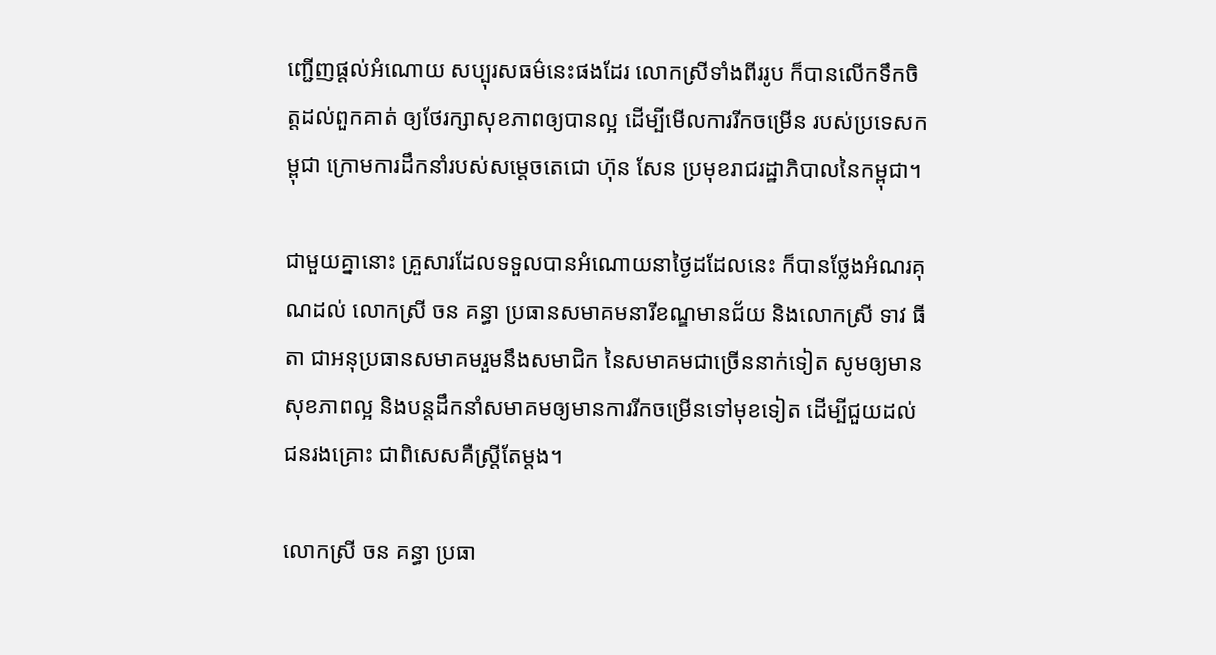ញ្ជើញផ្តល់អំណោយ សប្បុរសធម៌នេះផងដែរ លោកស្រីទាំងពីររូប ក៏បានលើកទឹកចិត្តដល់ពួកគាត់ ឲ្យថែរក្សាសុខភាពឲ្យបានល្អ ដើម្បីមើលការរីកចម្រើន របស់ប្រទេសកម្ពុជា ក្រោមការដឹកនាំរបស់សម្តេចតេជោ ហ៊ុន សែន ប្រមុខរាជរដ្ឋាភិបាលនៃកម្ពុជា។

ជាមួយគ្នានោះ គ្រួសារដែលទទួលបានអំណោយនាថ្ងៃដដែលនេះ ក៏បានថ្លែងអំណរគុណដល់ លោកស្រី ចន គន្ធា ប្រធានសមាគមនារីខណ្ឌមានជ័យ និងលោកស្រី ទាវ ធីតា ជាអនុប្រធានសមាគមរួមនឹងសមាជិក នៃសមាគមជាច្រើននាក់ទៀត សូមឲ្យមានសុខភាពល្អ និងបន្តដឹកនាំសមាគមឲ្យមានការរីកចម្រើនទៅមុខទៀត ដើម្បីជួយដល់ជនរងគ្រោះ ជាពិសេសគឺស្រ្តីតែម្តង។

លោកស្រី ចន គន្ធា ប្រធា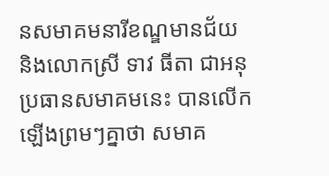នសមាគមនារីខណ្ឌមានជ័យ និងលោកស្រី ទាវ ធីតា ជាអនុប្រធានសមាគមនេះ បានលើកឡើងព្រមៗគ្នាថា សមាគ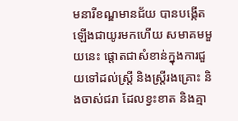មនារីខណ្ឌមានជ័យ បានបង្កើត ឡើងជាយូរមកហើយ សមាគមមួយនេះ ផ្តោតជាសំខាន់ក្នុងការជួយទៅដល់ស្រ្តី និងស្រ្តីរងគ្រោះ និងចាស់ជរា ដែលខ្វះខាត និងគ្មា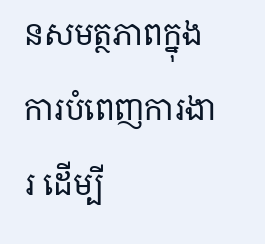នសមត្ថភាពក្នុងការបំពេញការងារ ដើម្បី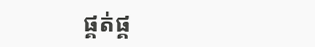ផ្គត់ផ្គ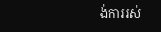ង់ការរស់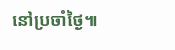នៅប្រចាំថ្ងៃ៕